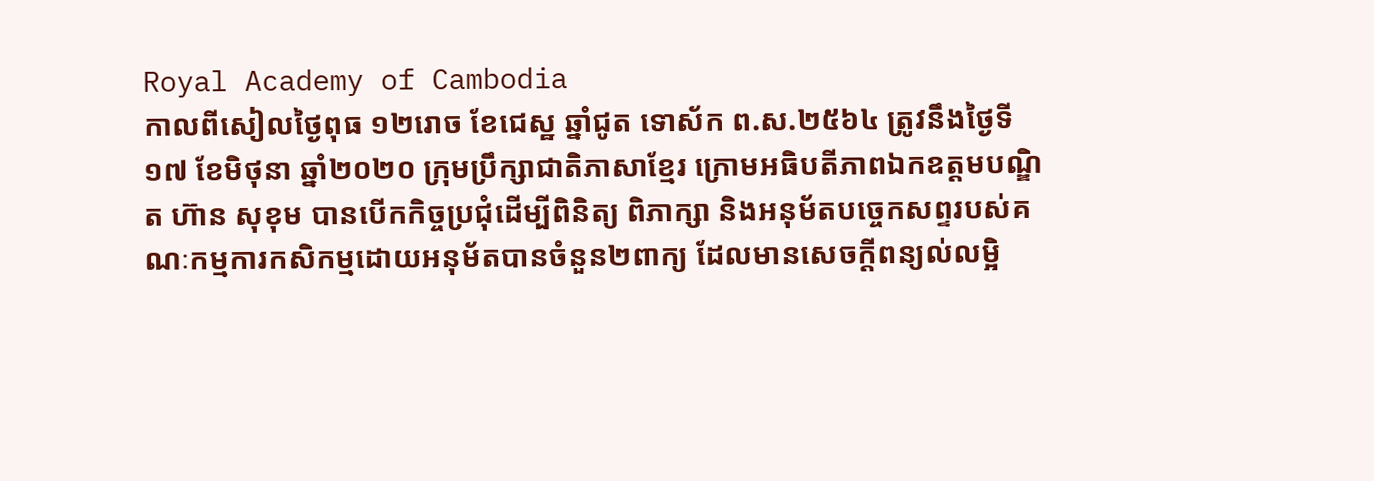Royal Academy of Cambodia
កាលពីសៀលថ្ងៃពុធ ១២រោច ខែជេស្ឋ ឆ្នាំជូត ទោស័ក ព.ស.២៥៦៤ ត្រូវនឹងថ្ងៃទី១៧ ខែមិថុនា ឆ្នាំ២០២០ ក្រុមប្រឹក្សាជាតិភាសាខ្មែរ ក្រោមអធិបតីភាពឯកឧត្តមបណ្ឌិត ហ៊ាន សុខុម បានបើកកិច្ចប្រជុំដើម្បីពិនិត្យ ពិភាក្សា និងអនុម័តបច្ចេកសព្ទរបស់គណៈកម្មការកសិកម្មដោយអនុម័តបានចំនួន២ពាក្យ ដែលមានសេចក្តីពន្យល់លម្អិ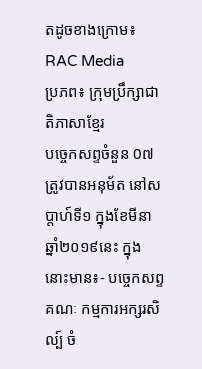តដូចខាងក្រោម៖
RAC Media
ប្រភព៖ ក្រុមប្រឹក្សាជាតិភាសាខ្មែរ
បច្ចេកសព្ទចំនួន 0៧ ត្រូវបានអនុម័ត នៅសប្តាហ៍ទី១ ក្នុងខែមីនា ឆ្នាំ២០១៩នេះ ក្នុងនោះមាន៖- បច្ចេកសព្ទគណៈ កម្មការអក្សរសិល្ប៍ ចំ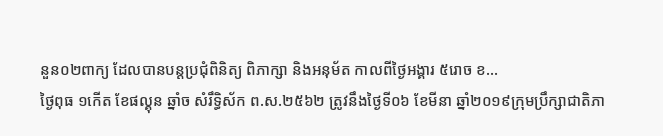នួន០២ពាក្យ ដែលបានបន្តប្រជុំពិនិត្យ ពិភាក្សា និងអនុម័ត កាលពីថ្ងៃអង្គារ ៥រោច ខ...
ថ្ងៃពុធ ១កេីត ខែផល្គុន ឆ្នាំច សំរឹទ្ធិស័ក ព.ស.២៥៦២ ត្រូវនឹងថ្ងៃទី០៦ ខែមីនា ឆ្នាំ២០១៩ក្រុមប្រឹក្សាជាតិភា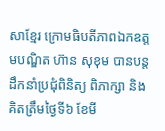សាខ្មែរ ក្រោមធិបតីភាពឯកឧត្តមបណ្ឌិត ហ៊ាន សុខុម បានបន្តដឹកនាំប្រជុំពិនិត្យ ពិភាក្សា និង
គិតត្រឹមថ្ងៃទី៦ ខែមី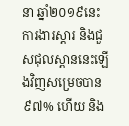នា ឆ្នាំ២០១៩នេះ ការងារស្តារ និងជួសជុលស្ពាននេះឡើងវិញសម្រេចបាន៩៧% ហើយ និង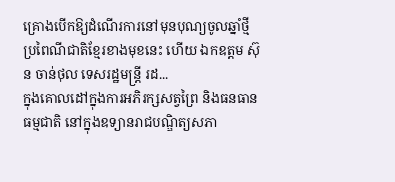គ្រោងបើកឱ្យដំណើរការនៅមុនបុណ្យចូលឆ្នាំថ្មីប្រពៃណីជាតិខ្មែរខាងមុខនេះ ហើយ ឯកឧត្តម ស៊ុន ចាន់ថុល ទេសរដ្ឋមន្រ្តី រដ...
ក្នុងគោលដៅក្នុងការអភិរក្សសត្វព្រៃ និងធនធានធម្មជាតិ នៅក្នុងឧទ្យានរាជបណ្ឌិត្យសភា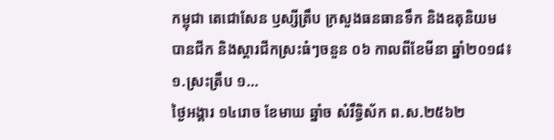កម្ពុជា តេជោសែន ឫស្សីត្រឹប ក្រសួងធនធានទឹក និងឧតុនិយម បានជីក និងស្តារជីកស្រះធំៗចនួន ០៦ កាលពីខែមីនា ឆ្នាំ២០១៨៖១.ស្រះត្រឹប ១...
ថ្ងៃអង្គារ ១៤រោច ខែមាឃ ឆ្នាំច សំរឹទ្ធិស័ក ព.ស.២៥៦២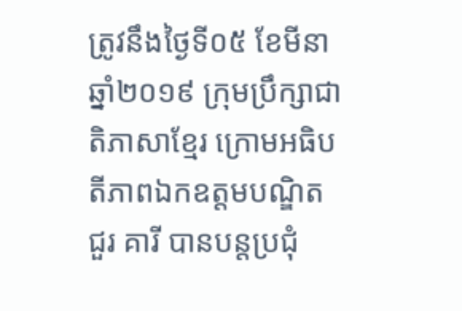ត្រូវនឹងថ្ងៃទី០៥ ខែមីនា ឆ្នាំ២០១៩ ក្រុមប្រឹក្សាជាតិភាសាខ្មែរ ក្រោមអធិបតីភាពឯកឧត្តមបណ្ឌិត ជួរ គារី បានបន្តប្រជុំ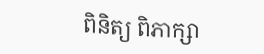ពិនិត្យ ពិភាក្សា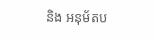និង អនុម័តប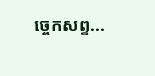ច្ចេកសព្ទ...